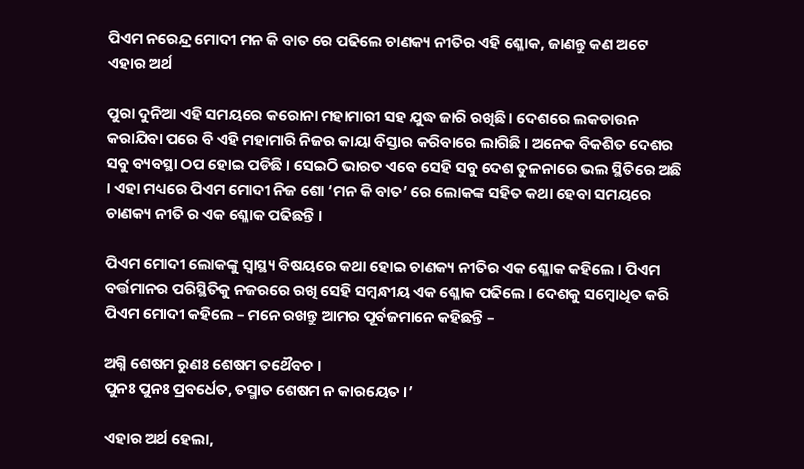ପିଏମ ନରେନ୍ଦ୍ର ମୋଦୀ ମନ କି ବାତ ରେ ପଢିଲେ ଚାଣକ୍ୟ ନୀତିର ଏହି ଶ୍ଳୋକ, ଜାଣନ୍ତୁ କଣ ଅଟେ ଏହାର ଅର୍ଥ

ପୁରା ଦୁନିଆ ଏହି ସମୟରେ କରୋନା ମହାମାରୀ ସହ ଯୁଦ୍ଧ ଜାରି ରଖିଛି । ଦେଶରେ ଲକଡାଉନ କରାଯିବା ପରେ ବି ଏହି ମହାମାରି ନିଜର କାୟା ବିସ୍ତାର କରିବାରେ ଲାଗିଛି । ଅନେକ ବିକଶିତ ଦେଶର ସବୁ ବ୍ୟବସ୍ଥା ଠପ ହୋଇ ପଡିଛି । ସେଇଠି ଭାରତ ଏବେ ସେହି ସବୁ ଦେଶ ତୁଳନାରେ ଭଲ ସ୍ଥିତିରେ ଅଛି । ଏହା ମଧ୍ୟରେ ପିଏମ ମୋଦୀ ନିଜ ଶୋ ‘ମନ କି ବାତ’ ରେ ଲୋକଙ୍କ ସହିତ କଥା ହେବା ସମୟରେ ଚାଣକ୍ୟ ନୀତି ର ଏକ ଶ୍ଳୋକ ପଢିଛନ୍ତି ।

ପିଏମ ମୋଦୀ ଲୋକଙ୍କୁ ସ୍ୱାସ୍ଥ୍ୟ ବିଷୟରେ କଥା ହୋଇ ଚାଣକ୍ୟ ନୀତିର ଏକ ଶ୍ଳୋକ କହିଲେ । ପିଏମ ବର୍ତ୍ତମାନର ପରିସ୍ଥିତିକୁ ନଜରରେ ରଖି ସେହି ସମ୍ବନ୍ଧୀୟ ଏକ ଶ୍ଳୋକ ପଢିଲେ । ଦେଶକୁ ସମ୍ବୋଧିତ କରି ପିଏମ ମୋଦୀ କହିଲେ – ମନେ ରଖନ୍ତୁ ଆମର ପୂର୍ବଜମାନେ କହିଛନ୍ତି –

ଅଗ୍ନି ଶେଷମ ରୁଣଃ ଶେଷମ ତଥୈବଚ ।
ପୁନଃ ପୁନଃ ପ୍ରବର୍ଧେତ, ତସ୍ମାତ ଶେଷମ ନ କାରୟେତ ।’

ଏହାର ଅର୍ଥ ହେଲା,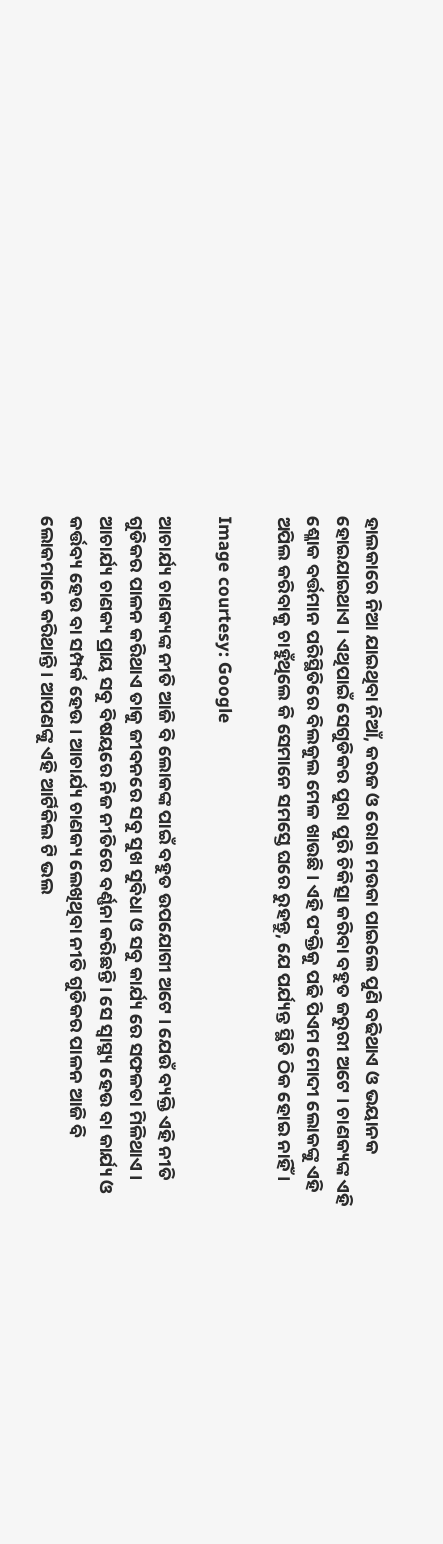ହାଲକାରେ ନିଆ ଯାଇଥିବା ନିଆଁ, କରଜ ଓ ରୋଗ ମଉକା ପାଇଲେ ପୁଣି ବଢିଥାଏ ଓ ଭୟାନକ ହୋଇଯାଇଥାଏ । ଏଥିପାଇଁ ସେଗୁଡିକର ପୁରା ପୁରି ଚିକିତ୍ସା କରିବା ବହୁତ ଜରୁରୀ ଅଟେ । ଚାଣକ୍ୟଙ୍କ ଏହି ଶ୍ଳୋକ ବର୍ତ୍ତମାନ ପରିସ୍ଥିତିରେ ବିଲକୁଲ ମେଳ ଖାଉଛି । ଏହି ପଂକ୍ତିକୁ ପଢି ପିଏମ ମୋଦୀ ଲୋକଙ୍କୁ ଏହି ଅପିଲ କରିବାକୁ ଚାହୁଁଥିଲେ କି ସେମାନେ ସମସ୍ତେ ଘରେ ରୁହନ୍ତୁ, ଯେ ପର୍ଯ୍ୟନ୍ତ ସ୍ଥିତି ଠିକ ହୋଇ ନାହିଁ ।

Image courtesy: Google

ଆଚାର୍ଯ୍ୟ ଚାଣକ୍ୟଙ୍କ ନୀତି ଆଜି ବି ଲୋକଙ୍କ ପାଇଁ ବହୁତ ଉପଯୋଗୀ ଅଟେ । ଯେଉଁ ବ୍ୟକ୍ତି ଏହି ନୀତି ଗୁଡିକର ପାଳନ କରିଥାଏ ତାକୁ ଜୀବନରେ ସବୁ ସୁଖ ସୁବିଧା ଓ ସବୁ କାର୍ଯ୍ୟ ରେ ସଫଳତା ମିଳିଥାଏ । ଆଚାର୍ଯ୍ୟ ଚାଣକ୍ୟ ପ୍ରାୟ ସବୁ ବିଷୟରେ ନିଜ ନୀତିରେ ବର୍ଣ୍ଣନା କରିଛନ୍ତି । ସେ ସ୍ୱାସ୍ଥ୍ୟ ହେଉ ବା କାର୍ଯ୍ୟ ଓ କର୍ତ୍ତବ୍ୟ ହେଉ ବା ସମ୍ପର୍କ ହେଉ । ଆଚାର୍ଯ୍ୟ ଚାଣକ୍ୟ ଲେଖିଥିବା ନୀତି ଗୁଡିକର ପାଳନ ଆଜି ବି ଲୋକମାନେ କରିଥାନ୍ତି । ଆପଣଙ୍କୁ ଏହି ଆର୍ଟିକିଲ ଟି ଭଲ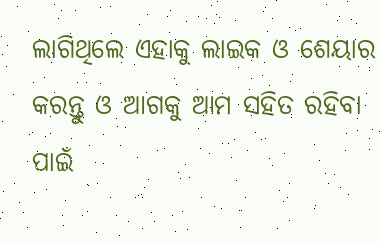ଲାଗିଥିଲେ ଏହାକୁ ଲାଇକ ଓ ଶେୟାର କରନ୍ତୁ ଓ ଆଗକୁ ଆମ ସହିତ ରହିବା ପାଇଁ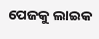ପେଜକୁ ଲାଇକ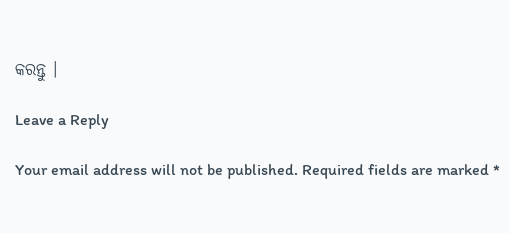କରନ୍ତୁ ।

Leave a Reply

Your email address will not be published. Required fields are marked *